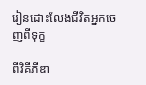រៀនដោះលែងជីវិតអ្នកចេញពីទុក្ខ

ពីវិគីភីឌា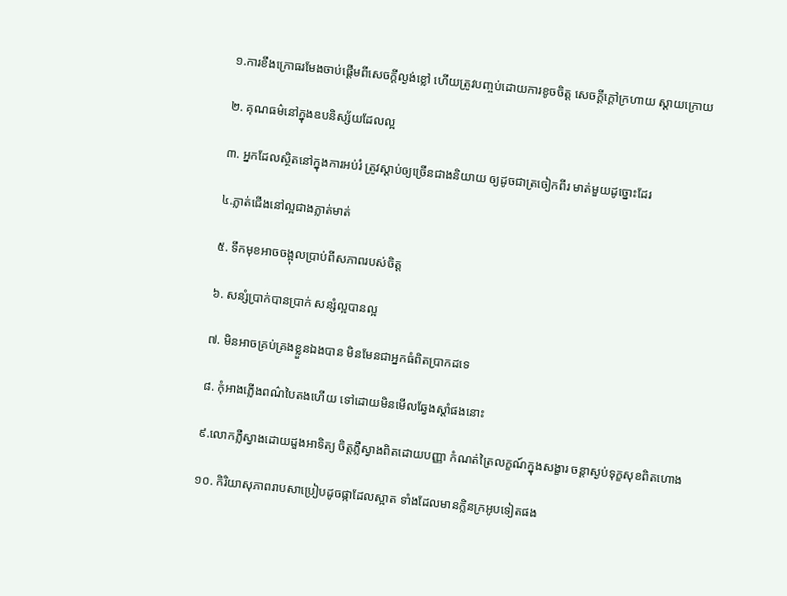១.ការខឹងក្រោធរមែងចាប់ផ្តើមពីសេចក្តីល្ងង់ខ្លៅ ហើយត្រូវបញ្ចប់ដោយការខូចចិត្ត សេចក្តីក្តៅក្រហាយ ស្តាយក្រោយ

២. គុណធម៌នៅក្នុងឧបនិស្ស័យដែលល្អ

៣. អ្នកដែលស្ថិតនៅក្នុងការអប់រំ ត្រូវស្តាប់ឲ្យច្រើនជាងនិយាយ ឲ្យដូចជាត្រចៀកពីរ មាត់មួយដូច្នោះដែរ

៤.ភ្លាត់ជើងនៅល្អជាងភ្លាត់មាត់

៥. ទឹកមុខអាចចង្អុលប្រាប់ពីសភាពរបស់ចិត្ត

៦. សន្សំប្រាក់បានប្រាក់ សន្សំល្អបានល្អ

៧. មិនអាចគ្រប់គ្រងខ្លួនឯងបាន មិនមែនជាអ្នកធំពិតប្រាកដទេ

៨. កុំអាងភ្លើងពណ៌បៃតងហើយ ទៅដោយមិនមើលឆ្វែងស្តាំផងនោះ

៩.លោកភ្លឺស្វាងដោយដួងអាទិត្យ ចិត្តភ្លឺស្វាងពិតដោយបញ្ញា កំណត់ត្រៃលក្ខណ៍ក្នុងសង្ខារ ចន្តាស្ងប់ទុក្ខសុខពិតហោង

១០. កិរិយាសុភាពរាបសាប្រៀបដូចផ្កាដែលស្អាត ទាំងដែលមានក្លិនក្រអូបទៀតផង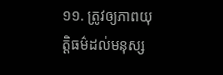១១. ត្រូវឲ្យភាពយុត្តិធម៌ដល់មនុស្ស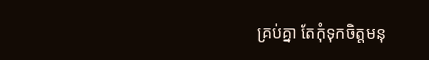គ្រប់គ្នា តែកុំទុកចិត្តមនុ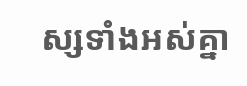ស្សទាំងអស់គ្នា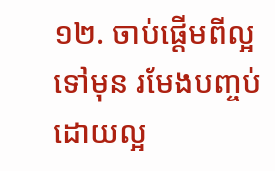១២. ចាប់ផ្តើមពីល្អទៅមុន រមែងបញ្ចប់ដោយល្អ